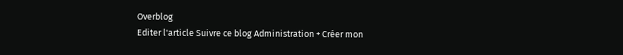Overblog
Editer l'article Suivre ce blog Administration + Créer mon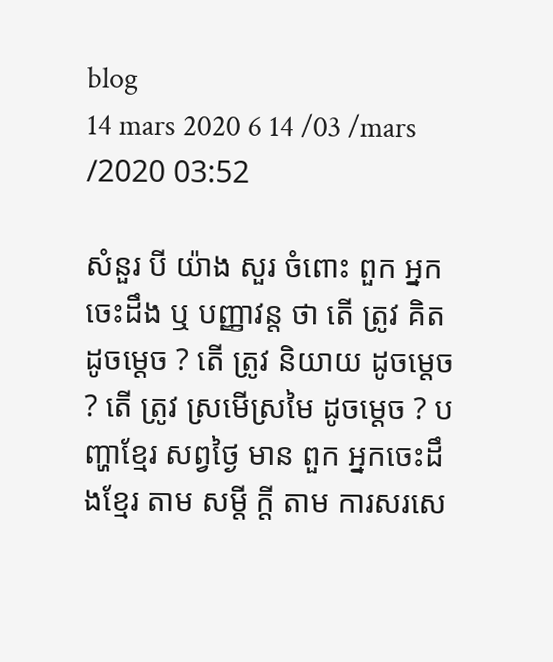blog
14 mars 2020 6 14 /03 /mars /2020 03:52

សំនួរ បី យ៉ាង សួរ ចំពោះ ពួក អ្នកចេះដឹង ឬ បញ្ញាវន្ត ថា តើ ត្រូវ គិត ដូចម្តេច ? តើ ត្រូវ និយាយ ដូចម្តេច ? តើ ត្រូវ ស្រមើស្រមៃ ដូចម្តេច ? បញ្ហាខ្មែរ សព្វថ្ងៃ មាន ពួក អ្នកចេះដឹងខ្មែរ តាម សម្តី ក្តី តាម ការសរសេ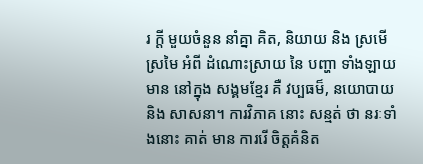រ ក្តី មួយចំនួន នាំគ្នា គិត, និយាយ និង ស្រមើស្រមៃ អំពី ដំណោះស្រាយ នៃ បញ្ហា ទាំងឡាយ មាន នៅក្នុង សង្គមខ្មែរ គឺ វប្បធម៏, នយោបាយ និង សាសនា។ ការវិភាគ នោះ សន្មត់ ថា នរៈទាំងនោះ គាត់ មាន ការរើ ចិត្តគំនិត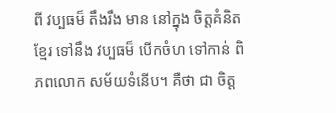ពី វប្បធម៏ តឹងរឹង មាន នៅក្នុង ចិត្តគំនិតខ្មែរ ទៅនឹង វប្បធម៏ បើកចំហ ទៅកាន់ ពិភពលោក សម័យទំនើប។ គឺថា ជា ចិត្ត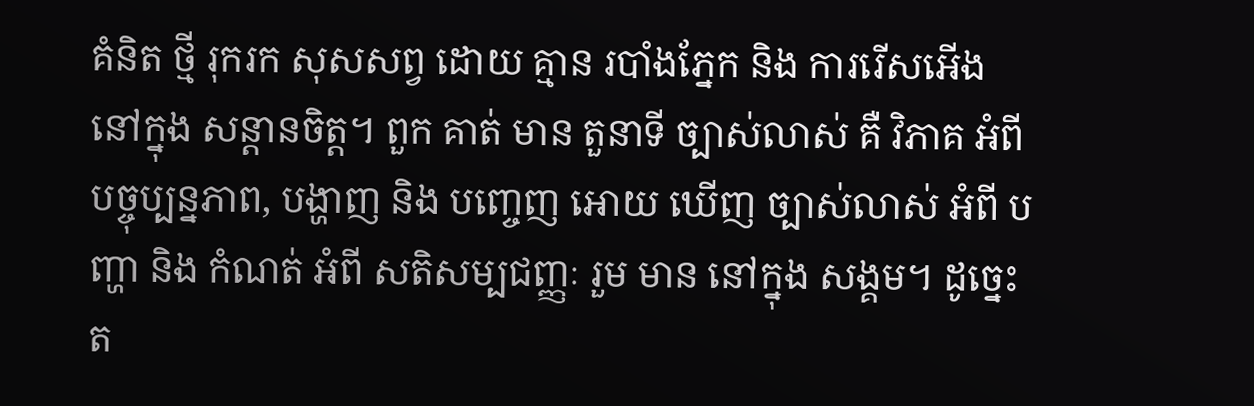គំនិត ថ្មី រុករក សុសសព្វ ដោយ គ្មាន របាំងភ្នែក និង ការរើសអើង នៅក្នុង សន្តានចិត្ត។ ពួក គាត់ មាន តួនាទី ច្បាស់លាស់ គឺ វិភាគ អំពី បច្ចុប្បន្នភាព, បង្ហាញ និង បញ្ចេញ អោយ ឃើញ ច្បាស់លាស់ អំពី បញ្ហា និង កំណត់ អំពី សតិសម្បជញ្ញៈ រួម មាន នៅក្នុង សង្គម។ ដូច្នេះ ត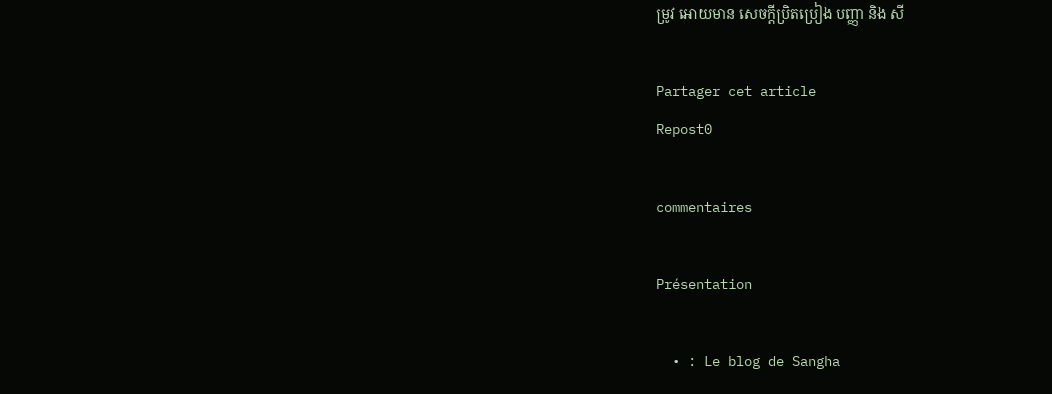ម្រូវ អោយមាន សេចក្តីប្រិតប្រៀង បញ្ញា និង សី

Partager cet article
Repost0

commentaires

Présentation

  • : Le blog de Sangha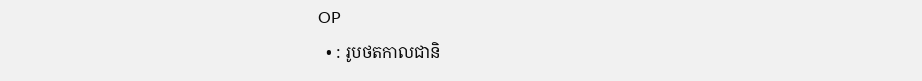OP
  • : រូបថតកាលជានិ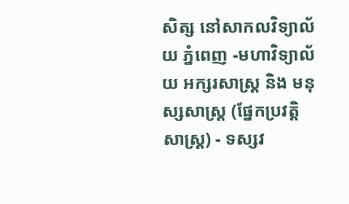សិត្ស នៅសាកលវិទ្យាល័យ ភ្នំពេញ -មហាវិទ្យាល័យ អក្សរសាស្ត្រ និង មនុស្សសាស្ត្រ (ផ្នែកប្រវត្តិសាស្ត្រ) - ទស្សវ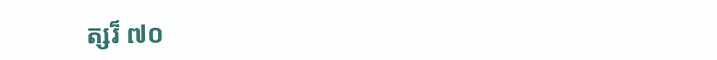ត្សរ៏ ៧០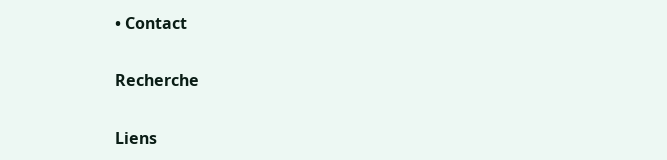• Contact

Recherche

Liens